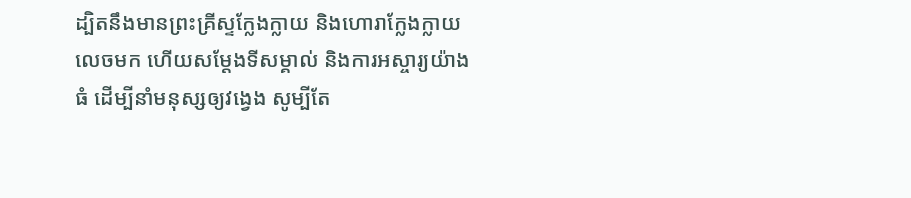ដ្បិតនឹងមានព្រះគ្រីស្ទក្លែងក្លាយ និងហោរាក្លែងក្លាយលេចមក ហើយសម្តែងទីសម្គាល់ និងការអស្ចារ្យយ៉ាងធំ ដើម្បីនាំមនុស្សឲ្យវង្វេង សូម្បីតែ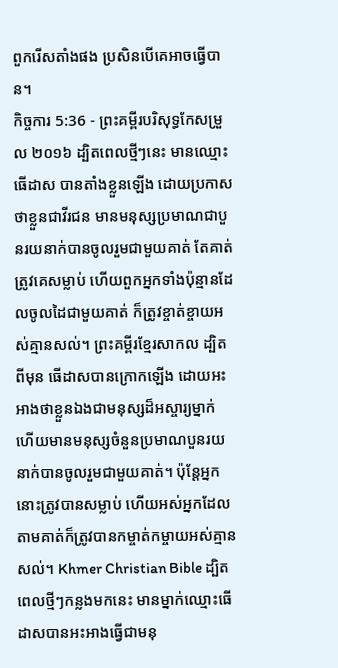ពួករើសតាំងផង ប្រសិនបើគេអាចធ្វើបាន។
កិច្ចការ 5:36 - ព្រះគម្ពីរបរិសុទ្ធកែសម្រួល ២០១៦ ដ្បិតពេលថ្មីៗនេះ មានឈ្មោះធើដាស បានតាំងខ្លួនឡើង ដោយប្រកាសថាខ្លួនជាវីរជន មានមនុស្សប្រមាណជាបួនរយនាក់បានចូលរួមជាមួយគាត់ តែគាត់ត្រូវគេសម្លាប់ ហើយពួកអ្នកទាំងប៉ុន្មានដែលចូលដៃជាមួយគាត់ ក៏ត្រូវខ្ចាត់ខ្ចាយអស់គ្មានសល់។ ព្រះគម្ពីរខ្មែរសាកល ដ្បិតពីមុន ធើដាសបានក្រោកឡើង ដោយអះអាងថាខ្លួនឯងជាមនុស្សដ៏អស្ចារ្យម្នាក់ ហើយមានមនុស្សចំនួនប្រមាណបួនរយនាក់បានចូលរួមជាមួយគាត់។ ប៉ុន្តែអ្នកនោះត្រូវបានសម្លាប់ ហើយអស់អ្នកដែលតាមគាត់ក៏ត្រូវបានកម្ចាត់កម្ចាយអស់គ្មានសល់។ Khmer Christian Bible ដ្បិតពេលថ្មីៗកន្លងមកនេះ មានម្នាក់ឈ្មោះធើដាសបានអះអាងធ្វើជាមនុ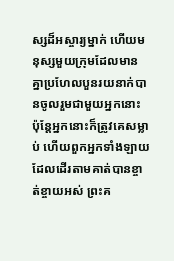ស្សដ៏អស្ចារ្យម្នាក់ ហើយមនុស្សមួយក្រុមដែលមានគ្នាប្រហែលបួនរយនាក់បានចូលរួមជាមួយអ្នកនោះ ប៉ុន្ដែអ្នកនោះក៏ត្រូវគេសម្លាប់ ហើយពួកអ្នកទាំងឡាយដែលដើរតាមគាត់បានខ្ចាត់ខ្ចាយអស់ ព្រះគ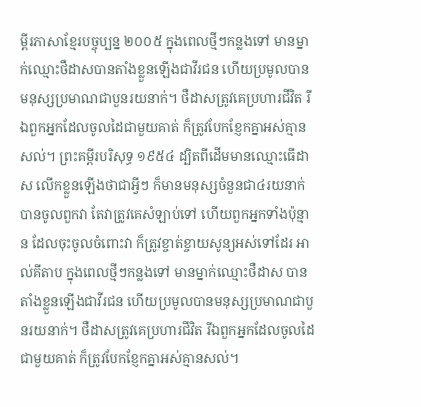ម្ពីរភាសាខ្មែរបច្ចុប្បន្ន ២០០៥ ក្នុងពេលថ្មីៗកន្លងទៅ មានម្នាក់ឈ្មោះថឺដាសបានតាំងខ្លួនឡើងជាវីរជន ហើយប្រមូលបានមនុស្សប្រមាណជាបួនរយនាក់។ ថឺដាសត្រូវគេប្រហារជីវិត រីឯពួកអ្នកដែលចូលដៃជាមួយគាត់ ក៏ត្រូវបែកខ្ញែកគ្នាអស់គ្មានសល់។ ព្រះគម្ពីរបរិសុទ្ធ ១៩៥៤ ដ្បិតពីដើមមានឈ្មោះធើដាស លើកខ្លួនឡើងថាជាអ្វីៗ ក៏មានមនុស្សចំនួនជា៤រយនាក់បានចូលពួកវា តែវាត្រូវគេសំឡាប់ទៅ ហើយពួកអ្នកទាំងប៉ុន្មាន ដែលចុះចូលចំពោះវា ក៏ត្រូវខ្ចាត់ខ្ចាយសូន្យអស់ទៅដែរ អាល់គីតាប ក្នុងពេលថ្មីៗកន្លងទៅ មានម្នាក់ឈ្មោះថឺដាស បានតាំងខ្លួនឡើងជាវីរជន ហើយប្រមូលបានមនុស្សប្រមាណជាបួនរយនាក់។ ថឺដាសត្រូវគេប្រហារជីវិត រីឯពួកអ្នកដែលចូលដៃជាមួយគាត់ ក៏ត្រូវបែកខ្ញែកគ្នាអស់គ្មានសល់។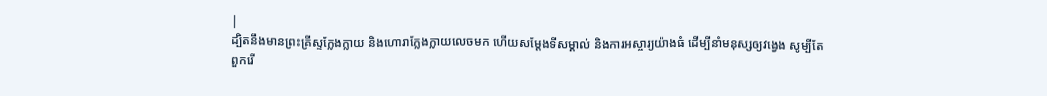|
ដ្បិតនឹងមានព្រះគ្រីស្ទក្លែងក្លាយ និងហោរាក្លែងក្លាយលេចមក ហើយសម្តែងទីសម្គាល់ និងការអស្ចារ្យយ៉ាងធំ ដើម្បីនាំមនុស្សឲ្យវង្វេង សូម្បីតែពួករើ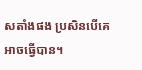សតាំងផង ប្រសិនបើគេអាចធ្វើបាន។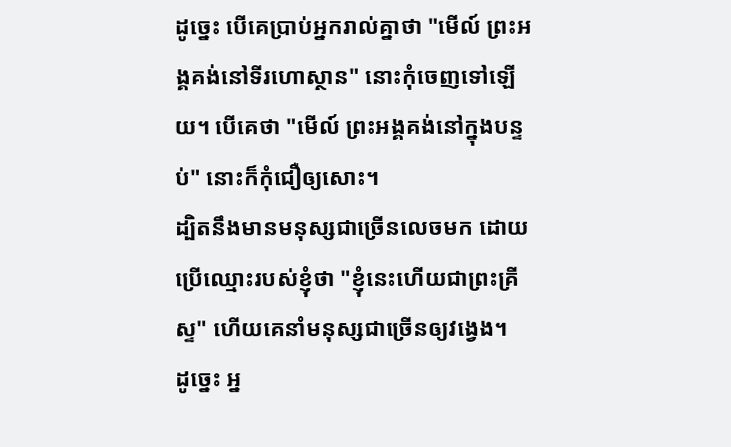ដូច្នេះ បើគេប្រាប់អ្នករាល់គ្នាថា "មើល៍ ព្រះអង្គគង់នៅទីរហោស្ថាន" នោះកុំចេញទៅឡើយ។ បើគេថា "មើល៍ ព្រះអង្គគង់នៅក្នុងបន្ទប់" នោះក៏កុំជឿឲ្យសោះ។
ដ្បិតនឹងមានមនុស្សជាច្រើនលេចមក ដោយប្រើឈ្មោះរបស់ខ្ញុំថា "ខ្ញុំនេះហើយជាព្រះគ្រីស្ទ" ហើយគេនាំមនុស្សជាច្រើនឲ្យវង្វេង។
ដូច្នេះ អ្ន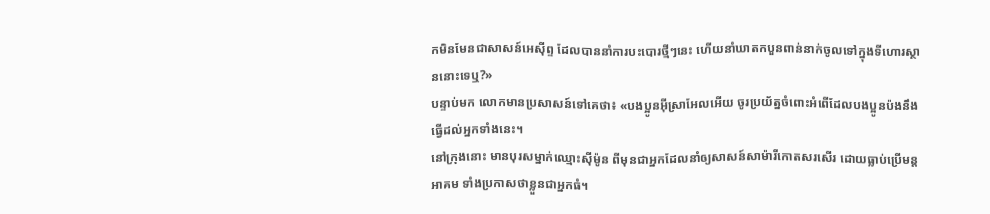កមិនមែនជាសាសន៍អេស៊ីព្ទ ដែលបាននាំការបះបោរថ្មីៗនេះ ហើយនាំឃាតកបួនពាន់នាក់ចូលទៅក្នុងទីហោរស្ថាននោះទេឬ?»
បន្ទាប់មក លោកមានប្រសាសន៍ទៅគេថា៖ «បងប្អូនអ៊ីស្រាអែលអើយ ចូរប្រយ័ត្នចំពោះអំពើដែលបងប្អូនប៉ងនឹងធ្វើដល់អ្នកទាំងនេះ។
នៅក្រុងនោះ មានបុរសម្នាក់ឈ្មោះស៊ីម៉ូន ពីមុនជាអ្នកដែលនាំឲ្យសាសន៍សាម៉ារីកោតសរសើរ ដោយធ្លាប់ប្រើមន្តអាគម ទាំងប្រកាសថាខ្លួនជាអ្នកធំ។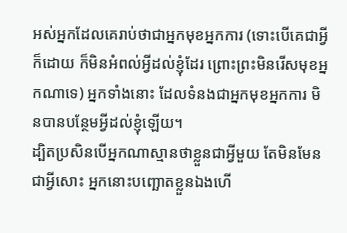អស់អ្នកដែលគេរាប់ថាជាអ្នកមុខអ្នកការ (ទោះបើគេជាអ្វីក៏ដោយ ក៏មិនអំពល់អ្វីដល់ខ្ញុំដែរ ព្រោះព្រះមិនរើសមុខអ្នកណាទេ) អ្នកទាំងនោះ ដែលទំនងជាអ្នកមុខអ្នកការ មិនបានបន្ថែមអ្វីដល់ខ្ញុំឡើយ។
ដ្បិតប្រសិនបើអ្នកណាស្មានថាខ្លួនជាអ្វីមួយ តែមិនមែនជាអ្វីសោះ អ្នកនោះបញ្ឆោតខ្លួនឯងហើ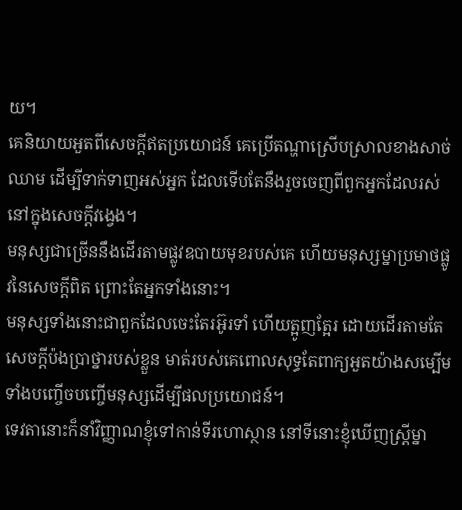យ។
គេនិយាយអួតពីសេចក្ដីឥតប្រយោជន៍ គេប្រើតណ្ហាស្រើបស្រាលខាងសាច់ឈាម ដើម្បីទាក់ទាញអស់អ្នក ដែលទើបតែនឹងរួចចេញពីពួកអ្នកដែលរស់នៅក្នុងសេចក្ដីវង្វេង។
មនុស្សជាច្រើននឹងដើរតាមផ្លូវឧបាយមុខរបស់គេ ហើយមនុស្សម្នាប្រមាថផ្លូវនៃសេចក្តីពិត ព្រោះតែអ្នកទាំងនោះ។
មនុស្សទាំងនោះជាពួកដែលចេះតែរអ៊ូរទាំ ហើយត្អូញត្អែរ ដោយដើរតាមតែសេចក្ដីប៉ងប្រាថ្នារបស់ខ្លួន មាត់របស់គេពោលសុទ្ធតែពាក្យអួតយ៉ាងសម្បើម ទាំងបញ្ចើចបញ្ចើមនុស្សដើម្បីផលប្រយោជន៍។
ទេវតានោះក៏នាំវិញ្ញាណខ្ញុំទៅកាន់ទីរហោស្ថាន នៅទីនោះខ្ញុំឃើញស្ត្រីម្នា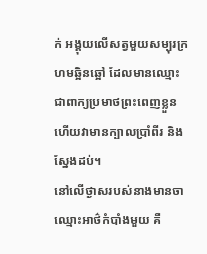ក់ អង្គុយលើសត្វមួយសម្បុរក្រហមឆ្អិនឆ្អៅ ដែលមានឈ្មោះជាពាក្យប្រមាថព្រះពេញខ្លួន ហើយវាមានក្បាលប្រាំពីរ និងស្នែងដប់។
នៅលើថ្ងាសរបស់នាងមានចាឈ្មោះអាថ៌កំបាំងមួយ គឺ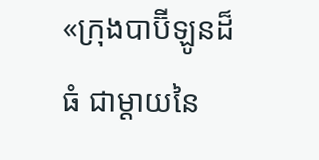«ក្រុងបាប៊ីឡូនដ៏ធំ ជាម្តាយនៃ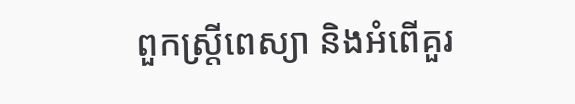ពួកស្ត្រីពេស្យា និងអំពើគួរ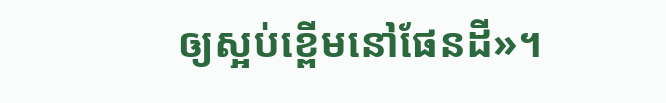ឲ្យស្អប់ខ្ពើមនៅផែនដី»។